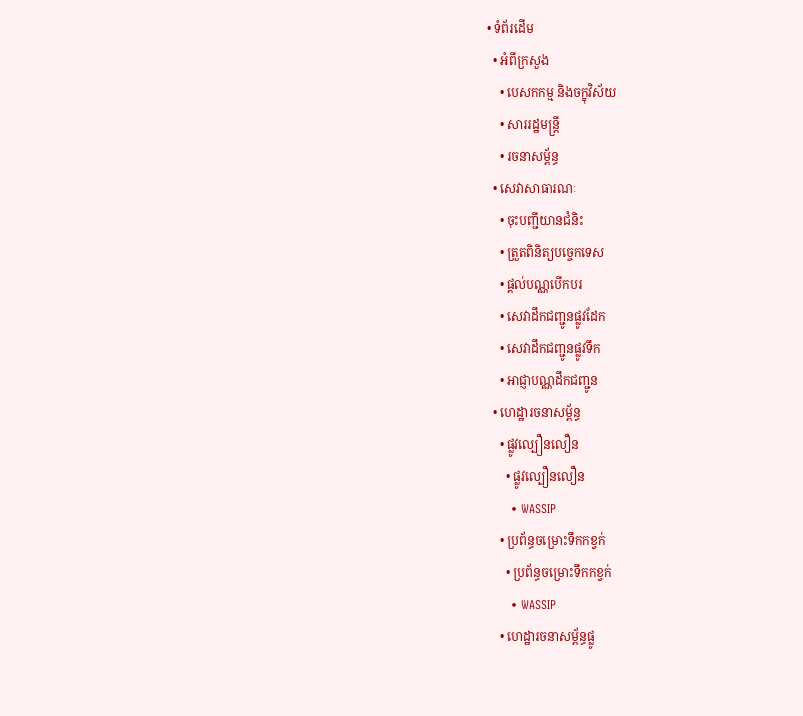• ទំព័រដើម
  • អំពីក្រសួង
    • បេសកកម្ម និងចក្ខុវិស័យ
    • សាររដ្ឋមន្ត្រី
    • រចនាសម្ព័ន្ធ
  • សេវាសាធារណៈ
    • ចុះបញ្ជីយានជំនិះ
    • ត្រួតពិនិត្យបច្ចេកទេស
    • ផ្តល់បណ្ណបើកបរ
    • សេវាដឹកជញ្ជូនផ្លូវដែក
    • សេវាដឹកជញ្ជូនផ្លូវទឹក
    • អាជ្ញាបណ្ណដឹកជញ្ជូន
  • ហេដ្ឋារចនាសម្ព័ន្ធ
    • ផ្លូវល្បឿនលឿន
      • ផ្លូវល្បឿនលឿន
      • WASSIP
    • ប្រព័ន្ធចម្រោះទឹកកខ្វក់
      • ប្រព័ន្ធចម្រោះទឹកកខ្វក់
      • WASSIP
    • ហេដ្ឋារចនាសម្ព័ន្ធផ្លូ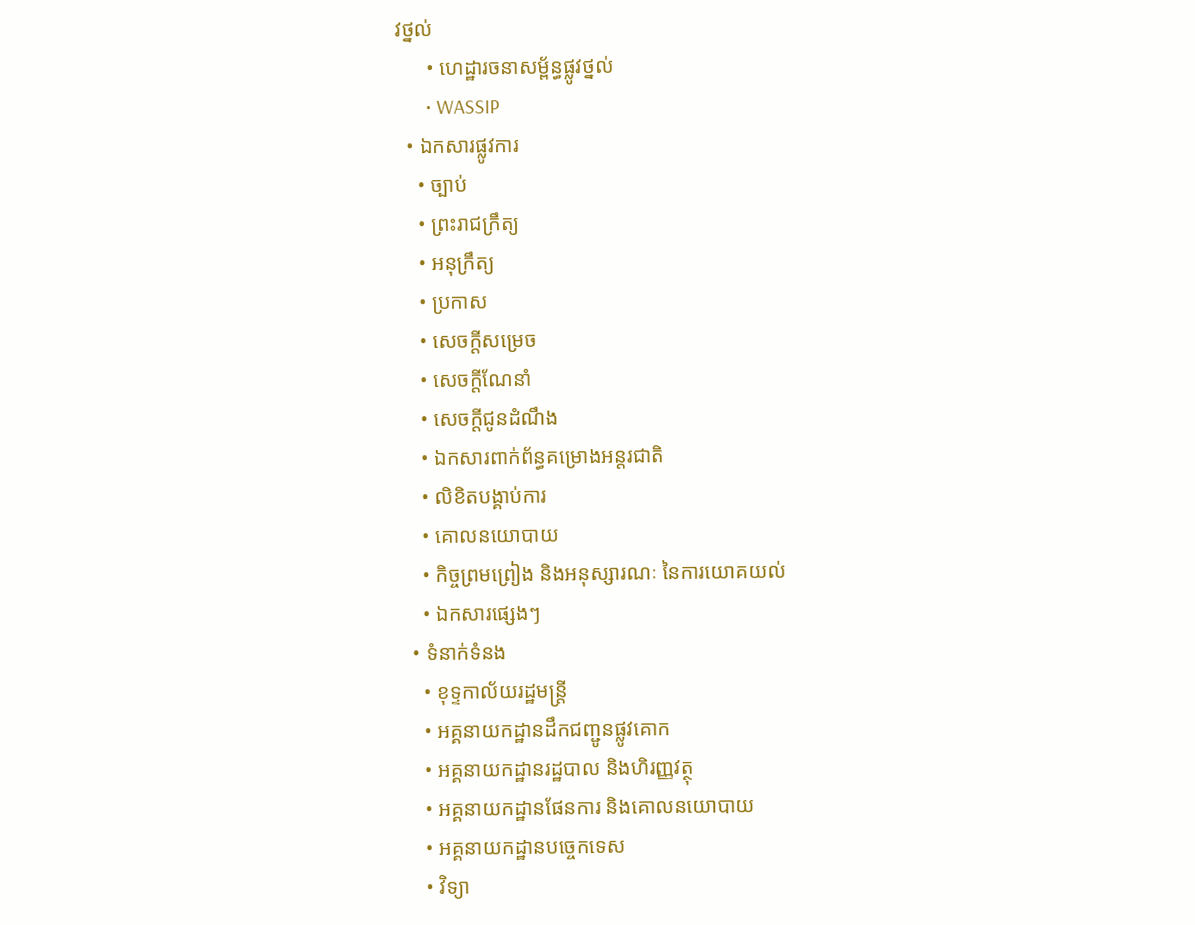វថ្នល់
      • ហេដ្ឋារចនាសម្ព័ន្ធផ្លូវថ្នល់
      • WASSIP
  • ឯកសារផ្លូវការ
    • ច្បាប់
    • ព្រះរាជក្រឹត្យ
    • អនុក្រឹត្យ
    • ប្រកាស
    • សេចក្តីសម្រេច
    • សេចក្តីណែនាំ
    • សេចក្តីជូនដំណឹង
    • ឯកសារពាក់ព័ន្ធគម្រោងអន្តរជាតិ
    • លិខិតបង្គាប់ការ
    • គោលនយោបាយ
    • កិច្ចព្រមព្រៀង និងអនុស្សារណៈ នៃការយោគយល់
    • ឯកសារផ្សេងៗ
  • ទំនាក់ទំនង
    • ខុទ្ទកាល័យរដ្ឋមន្ដ្រី
    • អគ្គនាយកដ្ឋានដឹកជញ្ជូនផ្លូវគោក
    • អគ្គនាយកដ្ឋានរដ្ឋបាល និងហិរញ្ញវត្ថុ
    • អគ្គនាយកដ្ឋានផែនការ និងគោលនយោបាយ
    • អគ្គនាយកដ្ឋានបច្ចេកទេស
    • វិទ្យា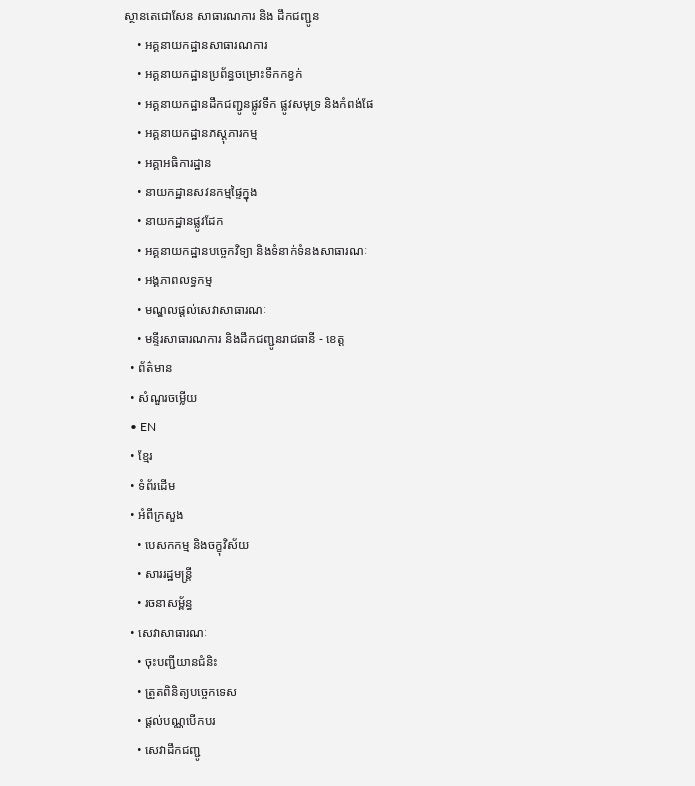ស្ថានតេជោសែន សាធារណការ និង ដឹកជញ្ជូន
    • អគ្គនាយកដ្ឋានសាធារណការ
    • អគ្គនាយកដ្ឋានប្រព័ន្ធចម្រោះទឹកកខ្វក់
    • អគ្គនាយកដ្ឋានដឹកជញ្ជូនផ្លូវទឹក ផ្លូវសមុទ្រ និងកំពង់ផែ
    • អគ្គនាយកដ្ឋានភស្តុភារកម្ម
    • អគ្គាអធិការដ្ឋាន
    • នាយកដ្ឋានសវនកម្មផ្ទៃក្នុង
    • នាយកដ្ឋានផ្លូវដែក
    • អគ្គនាយកដ្ឋានបច្ចេកវិទ្យា និងទំនាក់ទំនងសាធារណៈ
    • អង្គភាពលទ្ធកម្ម
    • មណ្ឌលផ្ដល់សេវាសាធារណៈ
    • មន្ទីរសាធារណការ និងដឹកជញ្ជូនរាជធានី - ខេត្ត
  • ព័ត៌មាន
  • សំណួរចម្លើយ
  • EN
  • ខ្មែរ
  • ទំព័រដើម
  • អំពីក្រសួង
    • បេសកកម្ម និងចក្ខុវិស័យ
    • សាររដ្ឋមន្ត្រី
    • រចនាសម្ព័ន្ធ
  • សេវាសាធារណៈ
    • ចុះបញ្ជីយានជំនិះ
    • ត្រួតពិនិត្យបច្ចេកទេស
    • ផ្តល់បណ្ណបើកបរ
    • សេវាដឹកជញ្ជូ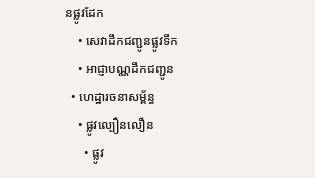នផ្លូវដែក
    • សេវាដឹកជញ្ជូនផ្លូវទឹក
    • អាជ្ញាបណ្ណដឹកជញ្ជូន
  • ហេដ្ឋារចនាសម្ព័ន្ធ
    • ផ្លូវល្បឿនលឿន
      • ផ្លូវ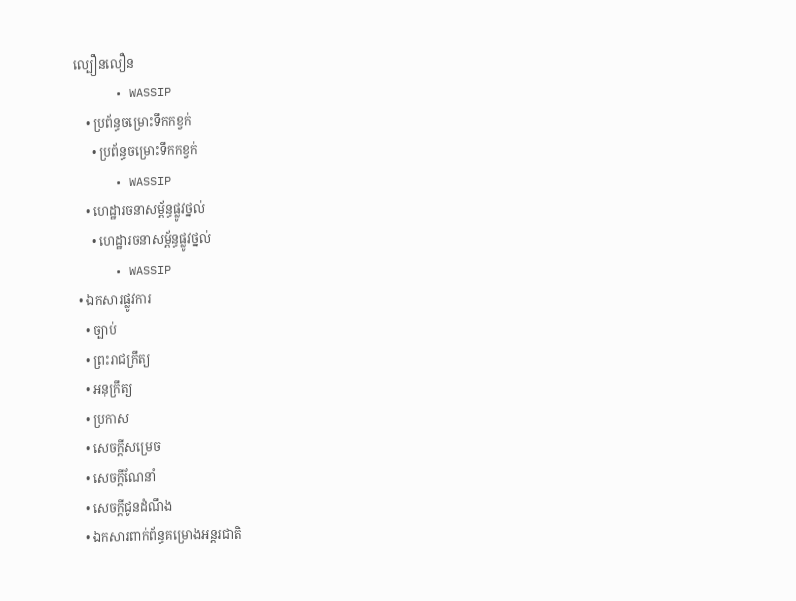ល្បឿនលឿន
      • WASSIP
    • ប្រព័ន្ធចម្រោះទឹកកខ្វក់
      • ប្រព័ន្ធចម្រោះទឹកកខ្វក់
      • WASSIP
    • ហេដ្ឋារចនាសម្ព័ន្ធផ្លូវថ្នល់
      • ហេដ្ឋារចនាសម្ព័ន្ធផ្លូវថ្នល់
      • WASSIP
  • ឯកសារផ្លូវការ
    • ច្បាប់
    • ព្រះរាជក្រឹត្យ
    • អនុក្រឹត្យ
    • ប្រកាស
    • សេចក្តីសម្រេច
    • សេចក្តីណែនាំ
    • សេចក្តីជូនដំណឹង
    • ឯកសារពាក់ព័ន្ធគម្រោងអន្តរជាតិ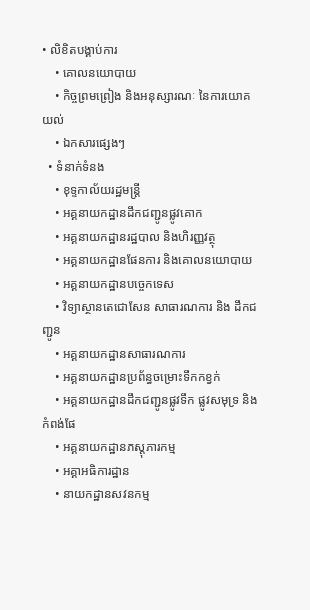• លិខិតបង្គាប់ការ
    • គោលនយោបាយ
    • កិច្ចព្រមព្រៀង និងអនុស្សារណៈ នៃការយោគយល់
    • ឯកសារផ្សេងៗ
  • ទំនាក់ទំនង
    • ខុទ្ទកាល័យរដ្ឋមន្ដ្រី
    • អគ្គនាយកដ្ឋានដឹកជញ្ជូនផ្លូវគោក
    • អគ្គនាយកដ្ឋានរដ្ឋបាល និងហិរញ្ញវត្ថុ
    • អគ្គនាយកដ្ឋានផែនការ និងគោលនយោបាយ
    • អគ្គនាយកដ្ឋានបច្ចេកទេស
    • វិទ្យាស្ថានតេជោសែន សាធារណការ និង ដឹកជញ្ជូន
    • អគ្គនាយកដ្ឋានសាធារណការ
    • អគ្គនាយកដ្ឋានប្រព័ន្ធចម្រោះទឹកកខ្វក់
    • អគ្គនាយកដ្ឋានដឹកជញ្ជូនផ្លូវទឹក ផ្លូវសមុទ្រ និងកំពង់ផែ
    • អគ្គនាយកដ្ឋានភស្តុភារកម្ម
    • អគ្គាអធិការដ្ឋាន
    • នាយកដ្ឋានសវនកម្ម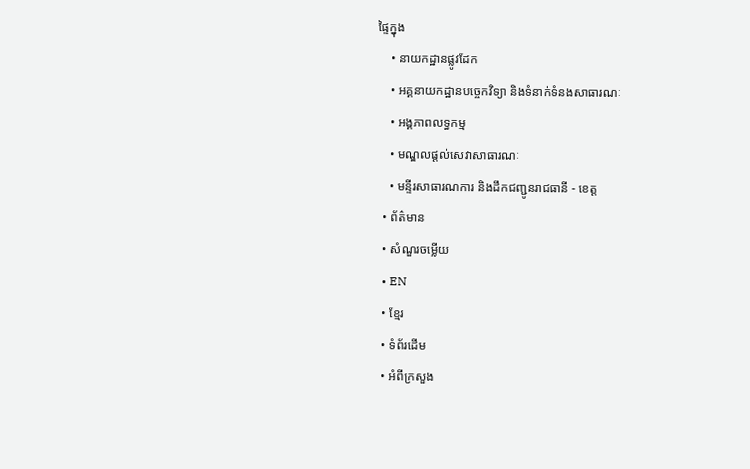ផ្ទៃក្នុង
    • នាយកដ្ឋានផ្លូវដែក
    • អគ្គនាយកដ្ឋានបច្ចេកវិទ្យា និងទំនាក់ទំនងសាធារណៈ
    • អង្គភាពលទ្ធកម្ម
    • មណ្ឌលផ្ដល់សេវាសាធារណៈ
    • មន្ទីរសាធារណការ និងដឹកជញ្ជូនរាជធានី - ខេត្ត
  • ព័ត៌មាន
  • សំណួរចម្លើយ
  • EN
  • ខ្មែរ
  • ទំព័រដើម
  • អំពីក្រសួង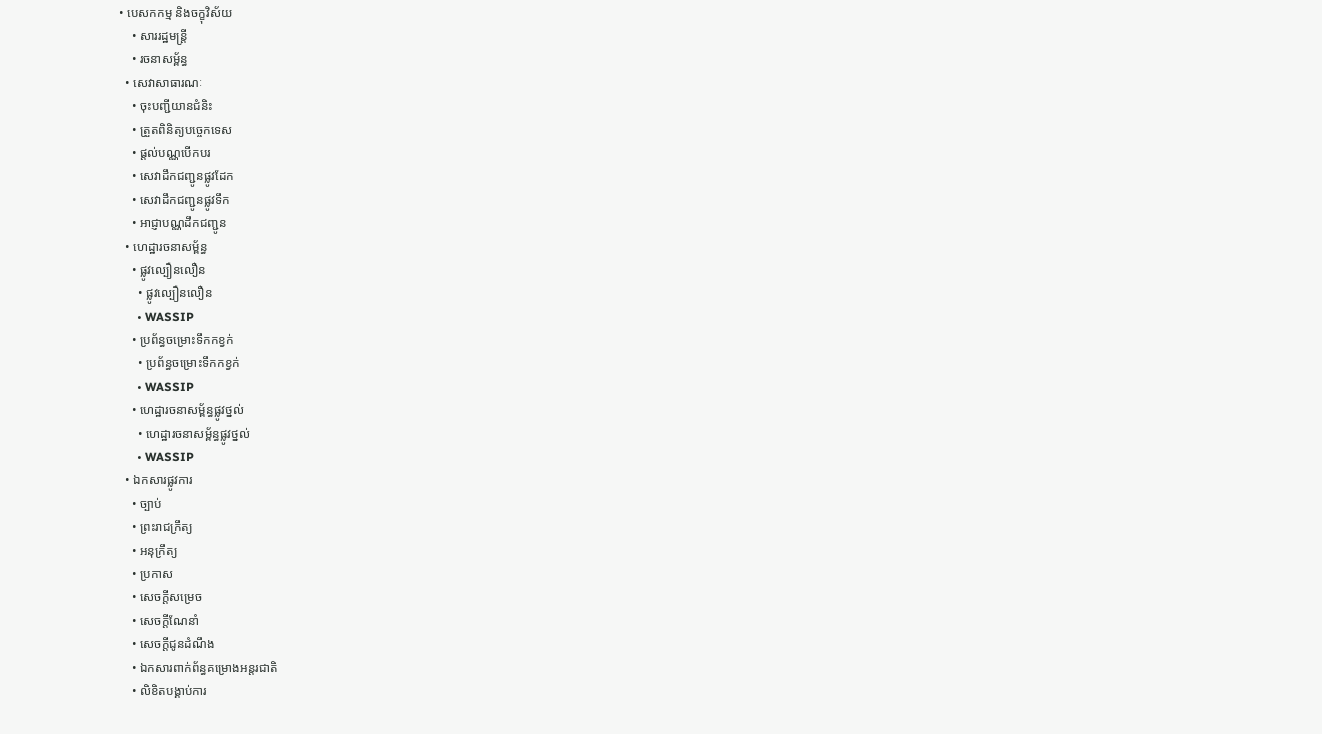• បេសកកម្ម និងចក្ខុវិស័យ
    • សាររដ្ឋមន្ត្រី
    • រចនាសម្ព័ន្ធ
  • សេវាសាធារណៈ
    • ចុះបញ្ជីយានជំនិះ
    • ត្រួតពិនិត្យបច្ចេកទេស
    • ផ្តល់បណ្ណបើកបរ
    • សេវាដឹកជញ្ជូនផ្លូវដែក
    • សេវាដឹកជញ្ជូនផ្លូវទឹក
    • អាជ្ញាបណ្ណដឹកជញ្ជូន
  • ហេដ្ឋារចនាសម្ព័ន្ធ
    • ផ្លូវល្បឿនលឿន
      • ផ្លូវល្បឿនលឿន
      • WASSIP
    • ប្រព័ន្ធចម្រោះទឹកកខ្វក់
      • ប្រព័ន្ធចម្រោះទឹកកខ្វក់
      • WASSIP
    • ហេដ្ឋារចនាសម្ព័ន្ធផ្លូវថ្នល់
      • ហេដ្ឋារចនាសម្ព័ន្ធផ្លូវថ្នល់
      • WASSIP
  • ឯកសារផ្លូវការ
    • ច្បាប់
    • ព្រះរាជក្រឹត្យ
    • អនុក្រឹត្យ
    • ប្រកាស
    • សេចក្តីសម្រេច
    • សេចក្តីណែនាំ
    • សេចក្តីជូនដំណឹង
    • ឯកសារពាក់ព័ន្ធគម្រោងអន្តរជាតិ
    • លិខិតបង្គាប់ការ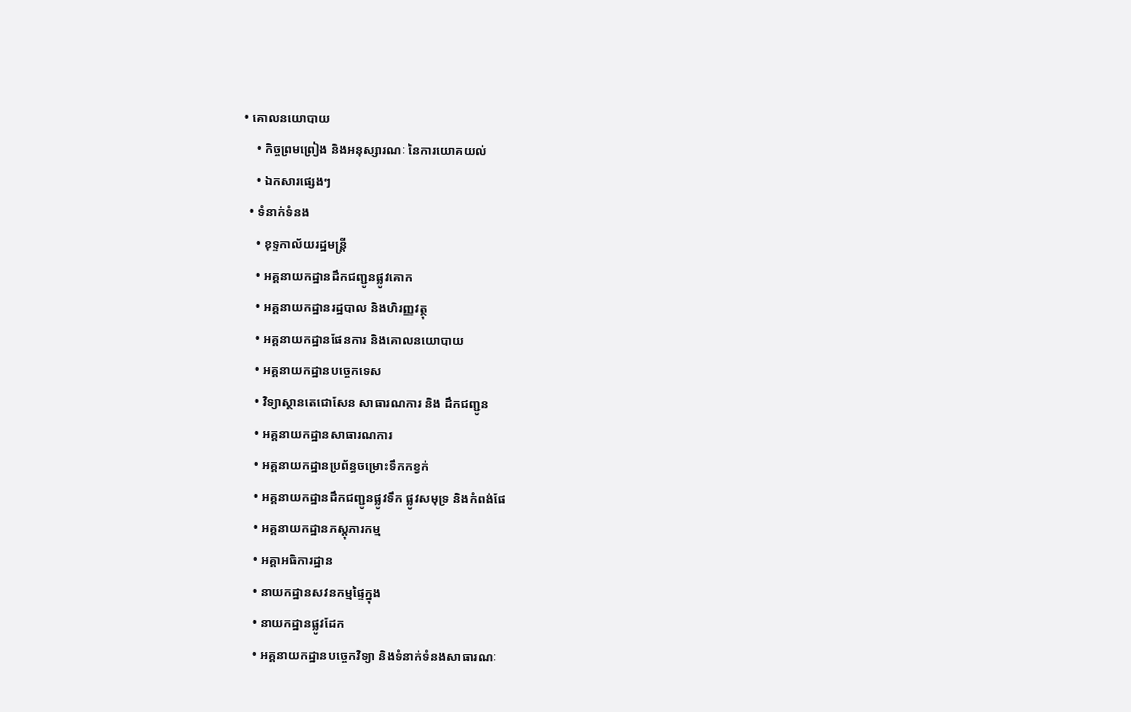• គោលនយោបាយ
    • កិច្ចព្រមព្រៀង និងអនុស្សារណៈ នៃការយោគយល់
    • ឯកសារផ្សេងៗ
  • ទំនាក់ទំនង
    • ខុទ្ទកាល័យរដ្ឋមន្ដ្រី
    • អគ្គនាយកដ្ឋានដឹកជញ្ជូនផ្លូវគោក
    • អគ្គនាយកដ្ឋានរដ្ឋបាល និងហិរញ្ញវត្ថុ
    • អគ្គនាយកដ្ឋានផែនការ និងគោលនយោបាយ
    • អគ្គនាយកដ្ឋានបច្ចេកទេស
    • វិទ្យាស្ថានតេជោសែន សាធារណការ និង ដឹកជញ្ជូន
    • អគ្គនាយកដ្ឋានសាធារណការ
    • អគ្គនាយកដ្ឋានប្រព័ន្ធចម្រោះទឹកកខ្វក់
    • អគ្គនាយកដ្ឋានដឹកជញ្ជូនផ្លូវទឹក ផ្លូវសមុទ្រ និងកំពង់ផែ
    • អគ្គនាយកដ្ឋានភស្តុភារកម្ម
    • អគ្គាអធិការដ្ឋាន
    • នាយកដ្ឋានសវនកម្មផ្ទៃក្នុង
    • នាយកដ្ឋានផ្លូវដែក
    • អគ្គនាយកដ្ឋានបច្ចេកវិទ្យា និងទំនាក់ទំនងសាធារណៈ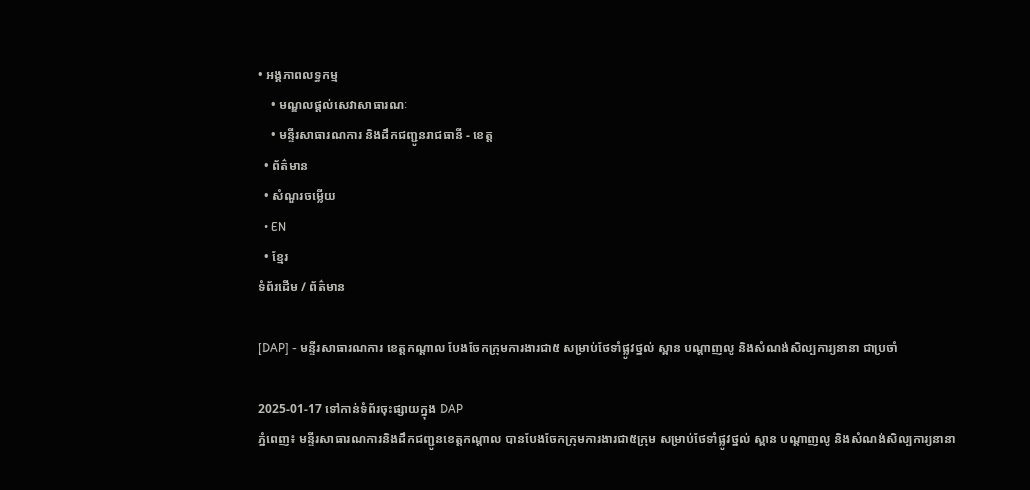• អង្គភាពលទ្ធកម្ម
    • មណ្ឌលផ្ដល់សេវាសាធារណៈ
    • មន្ទីរសាធារណការ និងដឹកជញ្ជូនរាជធានី - ខេត្ត
  • ព័ត៌មាន
  • សំណួរចម្លើយ
  • EN
  • ខ្មែរ
ទំព័រដើម / ព័ត៌មាន

[DAP] - មន្ទីរសាធារណការ ខេត្តកណ្តាល បែងចែកក្រុមការងារជា៥ សម្រាប់ថែទាំផ្លូវថ្នល់ ស្ពាន បណ្តាញលូ និងសំណង់សិល្បការ្យនានា ជាប្រចាំ

2025-01-17 ទៅកាន់ទំព័រចុះផ្សាយក្នុង DAP
ភ្នំពេញ៖ មន្ទីរសាធារណការនិងដឹកជញ្ជូនខេត្តកណ្តាល បានបែងចែកក្រុមការងារជា៥ក្រុម សម្រាប់ថែទាំផ្លូវថ្នល់ ស្ពាន បណ្តាញលូ និងសំណង់សិល្បការ្យនានា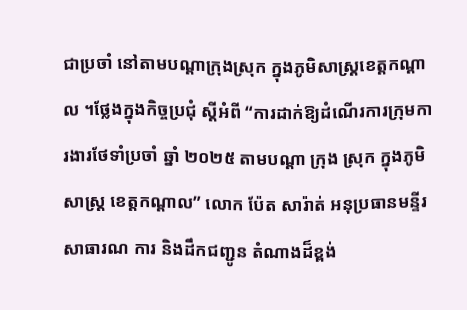ជាប្រចាំ នៅតាមបណ្តាក្រុងស្រុក ក្នុងភូមិសាស្ត្រខេត្តកណ្តាល ។ថ្លែងក្នុងកិច្ចប្រជុំ ស្ដីអំពី “ការដាក់ឱ្យដំណើរការក្រុមការងារថែទាំប្រចាំ ឆ្នាំ ២០២៥ តាមបណ្តា ក្រុង ស្រុក ក្នុងភូមិសាស្ត្រ ខេត្តកណ្តាល” លោក ប៉ែត សារ៉ាត់ អនុប្រធានមន្ទីរសាធារណ ការ និងដឹកជញ្ជូន តំណាងដ៏ខ្ពង់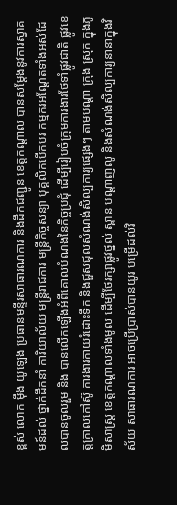ខ្ពស់ លោក ម៉ឹង យូឡេង ប្រធានមន្ទីរសាធារណការ និងដឹកជញ្ជូន ខេត្តកណ្តាល បានសម្តែងនូវការស្វាគមន៍ដល់ ថ្នាក់ដឹកនាំ ការិយាល័យ មន្ត្រីរាជការ មន្ត្រីកិច្ចសន្យា បុគ្គលិកបើកបរ កម្មករអណ្ដែតទាំងអស់ដែលបានចូលរួម និង បានលើកឡើងអំពីគោលបំណងនៃកិច្ចប្រជុំ ដើម្បីរៀបចំក្រុមការងារថែទាំផ្លូវជាតិ ផ្លូវខេត្តក្រាលកៅស៊ូ ការងារកាយរំដោះទឹក និងជួសជុលសំណង់សិល្បការ្យផ្សេងៗ តាមបណ្តា ក្រុង ស្រុក ក្នុងភូមិសាស្ត្រ ខេត្តកណ្តាលទាំងមូល ដើម្បីថែរក្សាផ្លូវថ្នល់ ស្ពាន បណ្តាញលូ និងសំណង់សិល្បការ្យនានាក្នុងវិស័យ សាធារណការ អាចប្រើប្រាស់បានយូរ បម្រើដល់វិ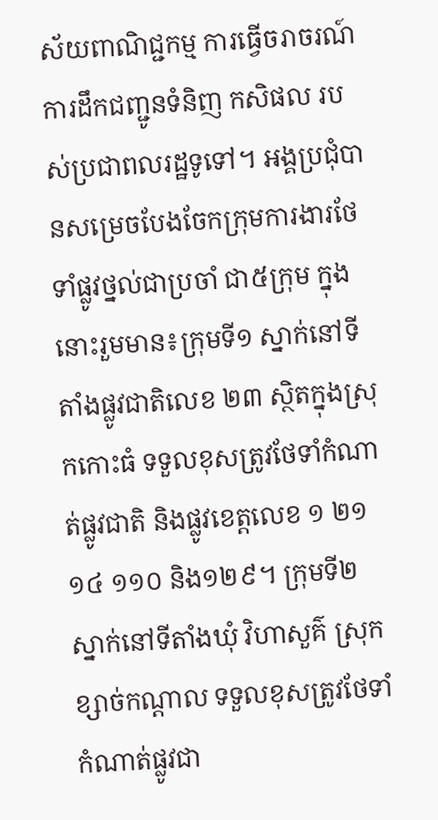ស័យពាណិជ្ជកម្ម ការធ្វើចរាចរណ៍ ការដឹកជញ្ជូនទំនិញ កសិផល របស់ប្រជាពលរដ្ឋទូទៅ។ អង្គប្រជុំបានសម្រេចបែងចែកក្រុមការងារថែទាំផ្លូវថ្នល់ជាប្រចាំ ជា៥ក្រុម ក្នុងនោះរួមមាន៖ក្រុមទី១ ស្នាក់នៅទីតាំងផ្លូវជាតិលេខ ២៣ ស្ថិតក្នុងស្រុកកោះធំ ទទួលខុសត្រូវថែទាំកំណាត់ផ្លូវជាតិ និងផ្លូវខេត្តលេខ ១ ២១ ១៤ ១១០ និង១២៩។ ក្រុមទី២ ស្នាក់នៅទីតាំងឃុំ វិហាសួគ៌ ស្រុកខ្សាច់កណ្តាល ទទួលខុសត្រូវថែទាំកំណាត់ផ្លូវជា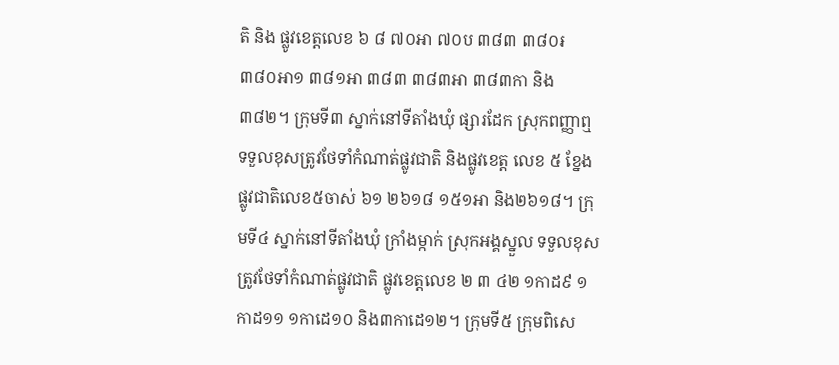តិ និង ផ្លូវខេត្តលេខ ៦ ៨ ៧០អា ៧០ប ៣៨៣ ៣៨០៛ ៣៨០អា១ ៣៨១អា ៣៨៣ ៣៨៣អា ៣៨៣កា និង ៣៨២។ ក្រុមទី៣ ស្នាក់នៅទីតាំងឃុំ ផ្សារដែក ស្រុកពញ្ញាឮ ទទួលខុសត្រូវថែទាំកំណាត់ផ្លូវជាតិ និងផ្លូវខេត្ត លេខ ៥ ខ្នែងផ្លូវជាតិលេខ៥ចាស់ ៦១ ២៦១៨ ១៥១អា និង២៦១៨។ ក្រុមទី៤ ស្នាក់នៅទីតាំងឃុំ ក្រាំងម្កាក់ ស្រុកអង្គស្នួល ទទួលខុសត្រូវថែទាំកំណាត់ផ្លូវជាតិ ផ្លូវខេត្តលេខ ២ ៣ ៤២ ១កាដ៩ ១កាដ១១ ១កាដេ១០ និង៣កាដេ១២។ ក្រុមទី៥ ក្រុមពិសេ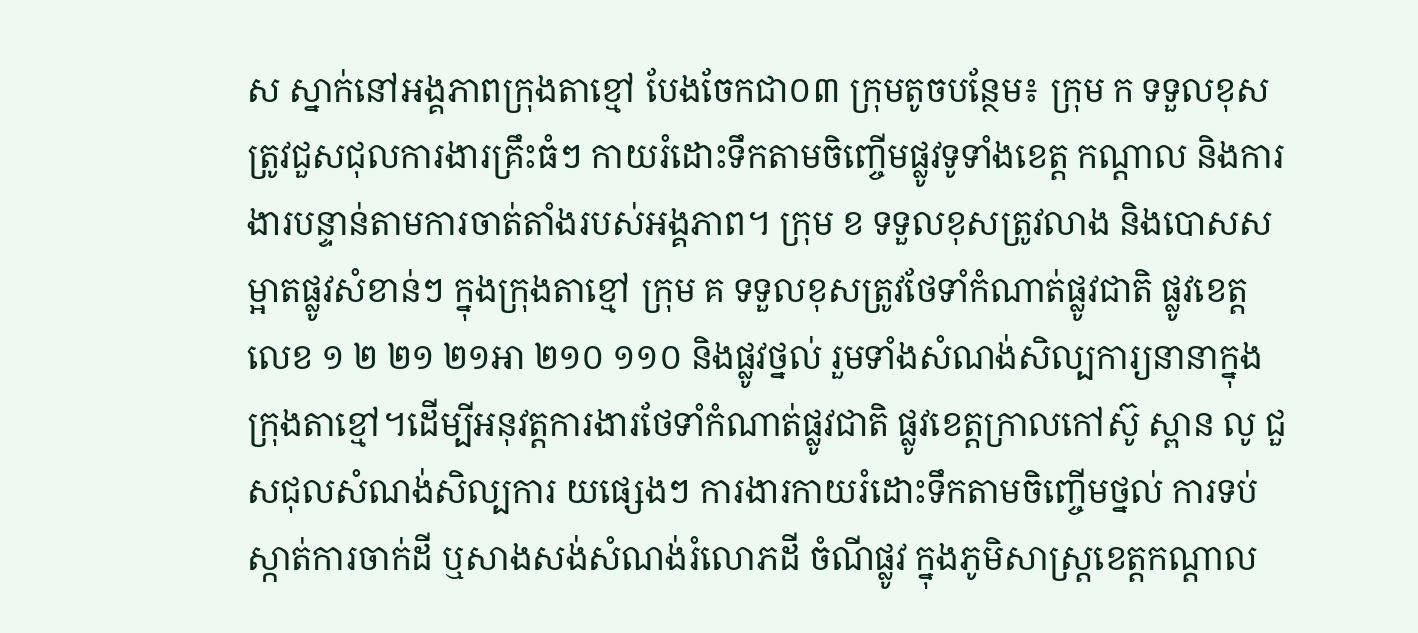ស ស្នាក់នៅអង្គភាពក្រុងតាខ្មៅ បែងចែកជា០៣ ក្រុមតូចបន្ថែម៖ ក្រុម ក ទទួលខុសត្រូវជួសជុលការងារគ្រឹះធំៗ កាយរំដោះទឹកតាមចិញ្ចើមផ្លូវទូទាំងខេត្ត កណ្តាល និងការងារបន្ទាន់តាមការចាត់តាំងរបស់អង្គភាព។ ក្រុម ខ ទទួលខុសត្រូវលាង និងបោសសម្អាតផ្លូវសំខាន់ៗ ក្នុងក្រុងតាខ្មៅ ក្រុម គ ទទួលខុសត្រូវថែទាំកំណាត់ផ្លូវជាតិ ផ្លូវខេត្តលេខ ១ ២ ២១ ២១អា ២១០ ១១០ និងផ្លូវថ្នល់ រួមទាំងសំណង់សិល្បការ្យនានាក្នុងក្រុងតាខ្មៅ។ដើម្បីអនុវត្តការងារថែទាំកំណាត់ផ្លូវជាតិ ផ្លូវខេត្តក្រាលកៅស៊ូ ស្ពាន លូ ជួសជុលសំណង់សិល្បការ យផ្សេងៗ ការងារកាយរំដោះទឹកតាមចិញ្ចើមថ្នល់ ការទប់ស្កាត់ការចាក់ដី ឬសាងសង់សំណង់រំលោភដី ចំណីផ្លូវ ក្នុងភូមិសាស្ត្រខេត្តកណ្តាល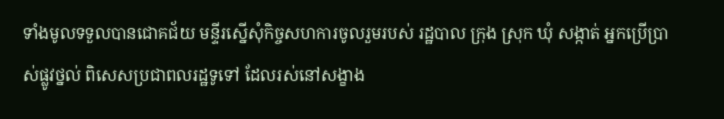ទាំងមូលទទួលបានជោគជ័យ មន្ទីរស្នើសុំកិច្ចសហការចូលរួមរបស់ រដ្ឋបាល ក្រុង ស្រុក ឃុំ សង្កាត់ អ្នកប្រើប្រាស់ផ្លូវថ្នល់ ពិសេសប្រជាពលរដ្ឋទូទៅ ដែលរស់នៅសង្ខាង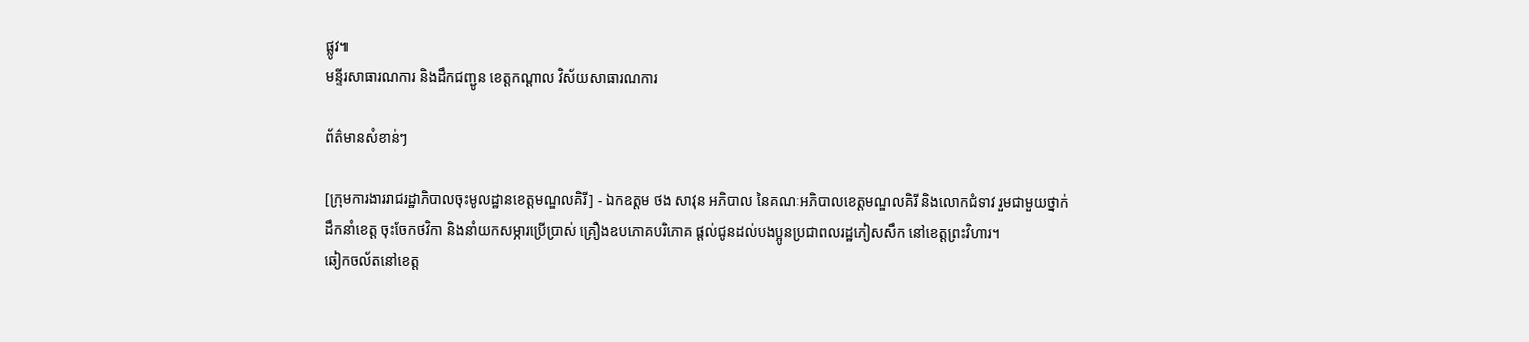ផ្លូវ៕
មន្ទីរសាធារណការ និងដឹកជញ្ជូន ខេត្តកណ្តាល វិស័យសាធារណការ

ព័ត៌មានសំខាន់ៗ

[ក្រុមការងាររាជរដ្ឋាភិបាលចុះមូលដ្ឋានខេត្តមណ្ឌលគិរី] - ឯកឧត្តម ថង សាវុន អភិបាល នៃគណៈអភិបាលខេត្តមណ្ឌលគិរី និងលោកជំទាវ រួមជាមួយថ្នាក់ដឹកនាំខេត្ត ចុះចែកថវិកា និងនាំយកសម្ភារប្រើប្រាស់ គ្រឿងឧបភោគបរិភោគ ផ្តល់ជូនដល់បងប្អូនប្រជាពលរដ្ឋភៀសសឹក នៅខេត្តព្រះវិហារ។
ឆៀកចល័តនៅខេត្ត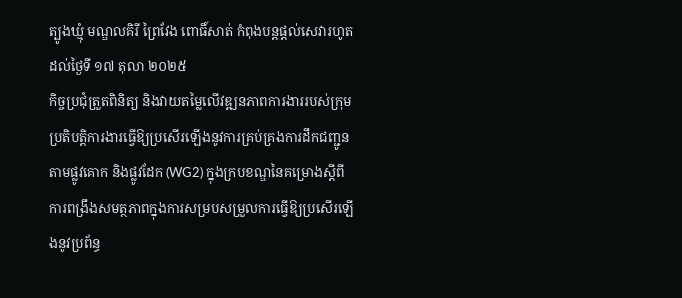ត្បូងឃ្មុំ មណ្ឌលគិរី ព្រៃវែង ពោធិ៍សាត់ កំពុងបន្តផ្តល់សេវារហូតដល់ថ្ងៃទី ១៧ តុលា ២០២៥
កិច្ចប្រជុំត្រួតពិនិត្យ និងវាយតម្លៃលើវឌ្ឍនភាពការងាររបស់ក្រុមប្រតិបត្តិការងារធ្វើឱ្យប្រសើរឡើងនូវការគ្រប់គ្រងការដឹកជញ្ជូនតាមផ្លូវគោក និងផ្លូវដែក (WG2) ក្នុងក្របខណ្ឌនៃគម្រោងស្ដីពីការពង្រឹងសមត្ថភាពក្នុងការសម្របសម្រួលការធ្វើឱ្យប្រសើរឡើងនូវប្រព័ន្ធ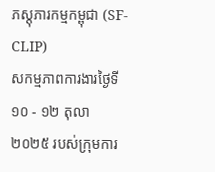ភស្ដុភារកម្មកម្ពុជា (SF-CLIP)
សកម្មភាពការងារថ្ងៃទី១០ - ១២ តុលា ២០២៥ របស់ក្រុមការ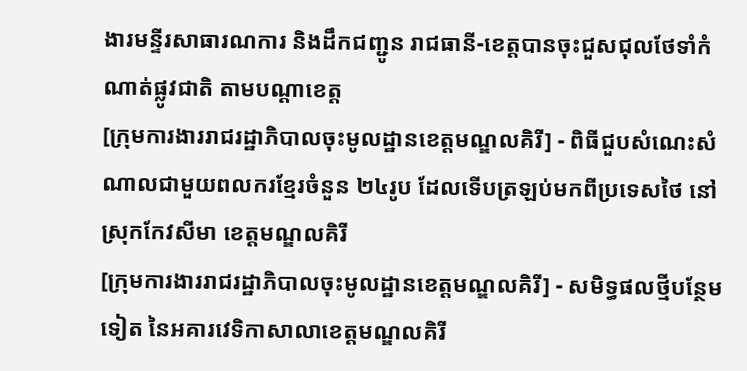ងារមន្ទីរសាធារណការ និងដឹកជញ្ជូន រាជធានី-ខេត្តបានចុះជួសជុលថែទាំកំណាត់ផ្លូវជាតិ តាមបណ្ដាខេត្ត
[ក្រុមការងាររាជរដ្ឋាភិបាលចុះមូលដ្ឋានខេត្តមណ្ឌលគិរី] - ពិធីជួបសំណេះសំណាលជាមួយពលករខ្មែរចំនួន ២៤រូប ដែលទើបត្រឡប់មកពីប្រទេសថៃ នៅស្រុកកែវសីមា ខេត្តមណ្ឌលគិរី
[ក្រុមការងាររាជរដ្ឋាភិបាលចុះមូលដ្ឋានខេត្តមណ្ឌលគិរី] - សមិទ្ធផលថ្មីបន្ថែមទៀត នៃអគារវេទិកាសាលាខេត្តមណ្ឌលគិរី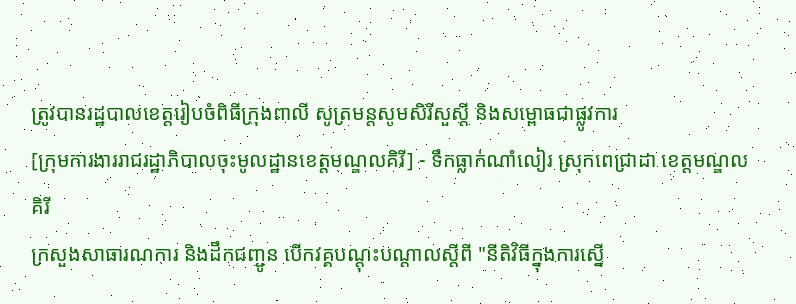ត្រូវបានរដ្ឋបាលខេត្តរៀបចំពិធីក្រុងពាលី សូត្រមន្តសូមសិរីសួស្តី និងសម្ពោធជាផ្លូវការ
[ក្រុមការងាររាជរដ្ឋាភិបាលចុះមូលដ្ឋានខេត្តមណ្ឌលគិរី] - ទឹកធ្លាក់ណាំលៀរ ស្រុកពេជ្រាដា ខេត្តមណ្ឌលគិរី
ក្រសួងសាធារណការ និងដឹកជញ្ជូន បើកវគ្គបណ្តុះបណ្តាលស្តីពី "នីតិវិធីក្នុងការស្នើ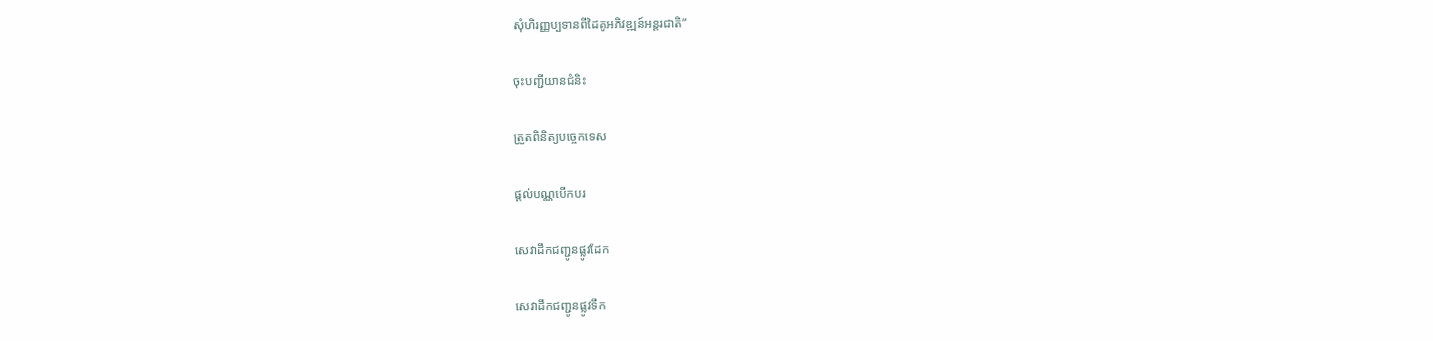សុំហិរញ្ញប្បទានពីដៃគូអភិវឌ្ឍន៍អន្តរជាតិ”

ចុះបញ្ជីយានជំនិះ

ត្រួតពិនិត្យបច្ចេកទេស

ផ្តល់បណ្ណបើកបរ

សេវាដឹកជញ្ជូនផ្លូវដែក

សេវាដឹកជញ្ជូនផ្លូវទឹក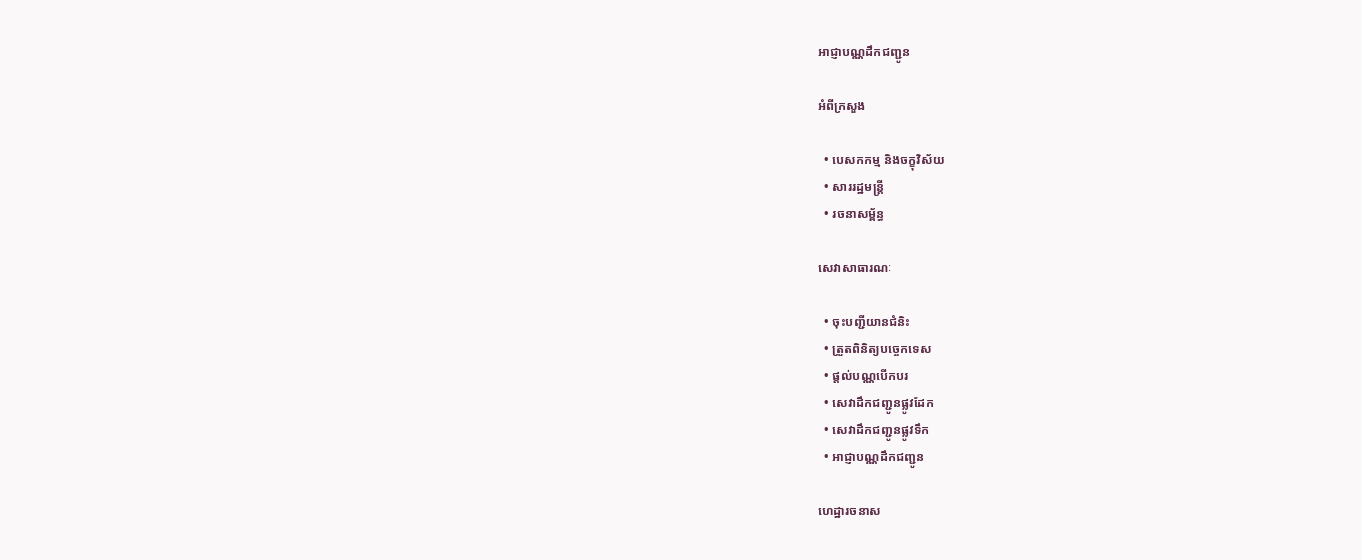អាជ្ញាបណ្ណដឹកជញ្ជូន

អំពីក្រសួង

  • បេសកកម្ម និងចក្ខុវិស័យ
  • សាររដ្ឋមន្ត្រី
  • រចនាសម្ព័ន្ធ

សេវាសាធារណៈ

  • ចុះបញ្ជីយានជំនិះ
  • ត្រួតពិនិត្យបច្ចេកទេស
  • ផ្តល់បណ្ណបើកបរ
  • សេវាដឹកជញ្ជូនផ្លូវដែក
  • សេវាដឹកជញ្ជូនផ្លូវទឹក
  • អាជ្ញាបណ្ណដឹកជញ្ជូន

ហេដ្ឋារចនាស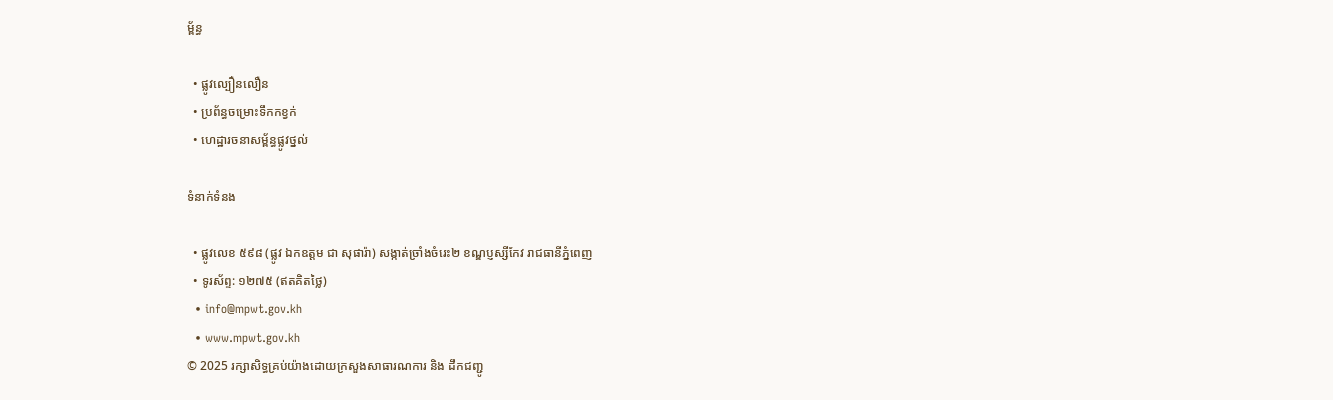ម្ព័ន្ធ

  • ផ្លូវល្បឿនលឿន
  • ប្រព័ន្ធចម្រោះទឹកកខ្វក់
  • ហេដ្ឋារចនាសម្ព័ន្ធផ្លូវថ្នល់

ទំនាក់ទំនង

  • ផ្លូវលេខ ៥៩៨ (ផ្លូវ ឯកឧត្ដម ជា សុផារ៉ា) សង្កាត់ច្រាំងចំរេះ២ ខណ្ឌប្ញស្សីកែវ រាជធានីភ្នំពេញ
  • ទូរស័ព្ទ: ១២៧៥ (ឥតគិតថ្លៃ)
  • info@mpwt.gov.kh
  • www.mpwt.gov.kh
© 2025 រក្សាសិទ្ធគ្រប់យ៉ាងដោយក្រសួងសាធារណការ និង ដឹកជញ្ជូ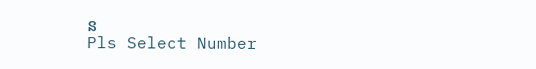ន
Pls Select Number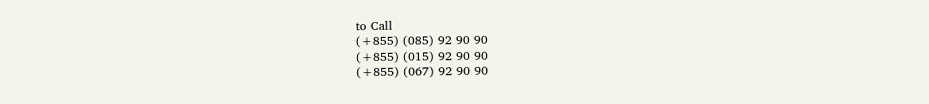to Call
(+855) (085) 92 90 90
(+855) (015) 92 90 90
(+855) (067) 92 90 90